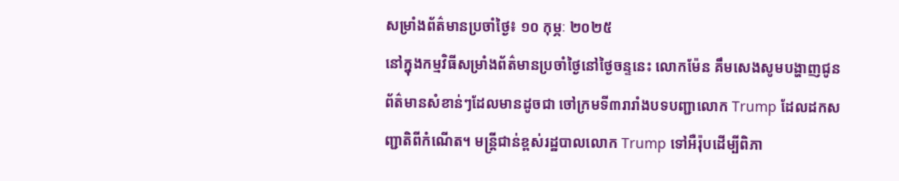សម្រាំងព័ត៌មានប្រចាំថ្ងៃ៖ ១០ កុម្ភៈ ២០២៥
នៅក្នុងកម្មវិធីសម្រាំងព័ត៌មានប្រចាំថ្ងៃនៅថ្ងៃចន្ទនេះ លោកម៉ែន គឹមសេងសូមបង្ហាញជូនព័ត៌មានសំខាន់ៗដែលមានដូចជា ចៅក្រមទី៣រារាំងបទបញ្ជាលោក Trump ដែលដកសញ្ជាតិពីកំណើត។ មន្ត្រីជាន់ខ្ពស់រដ្ឋបាលលោក Trump ទៅអឺរ៉ុបដើម្បីពិភា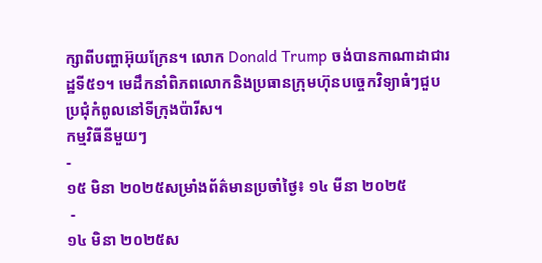ក្សាពីបញ្ហាអ៊ុយក្រែន។ លោក Donald Trump ចង់បានកាណាដាជារដ្ឋទី៥១។ មេដឹកនាំពិភពលោកនិងប្រធានក្រុមហ៊ុនបច្ចេកវិទ្យាធំៗជួបប្រជុំកំពូលនៅទីក្រុងប៉ារីស។
កម្មវិធីនីមួយៗ
-
១៥ មិនា ២០២៥សម្រាំងព័ត៌មានប្រចាំថ្ងៃ៖ ១៤ មីនា ២០២៥
 -
១៤ មិនា ២០២៥ស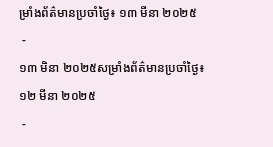ម្រាំងព័ត៌មានប្រចាំថ្ងៃ៖ ១៣ មីនា ២០២៥
 -
១៣ មិនា ២០២៥សម្រាំងព័ត៌មានប្រចាំថ្ងៃ៖ ១២ មីនា ២០២៥
 -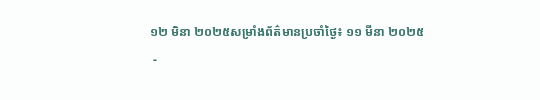១២ មិនា ២០២៥សម្រាំងព័ត៌មានប្រចាំថ្ងៃ៖ ១១ មីនា ២០២៥
 -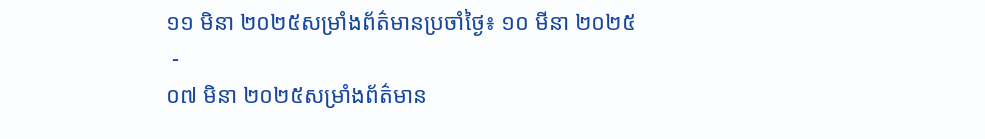១១ មិនា ២០២៥សម្រាំងព័ត៌មានប្រចាំថ្ងៃ៖ ១០ មីនា ២០២៥
 -
០៧ មិនា ២០២៥សម្រាំងព័ត៌មាន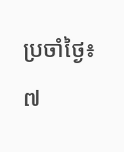ប្រចាំថ្ងៃ៖ ៧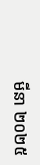មីនា ២០២៥